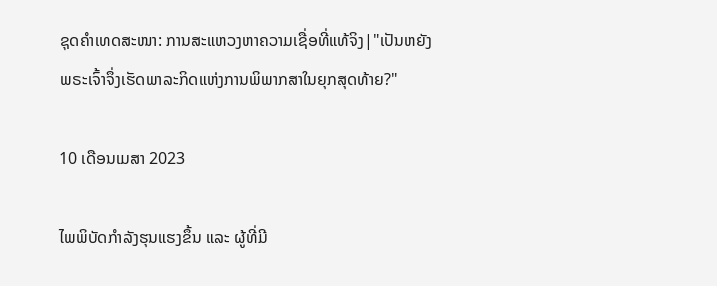ຊຸດຄຳເທດສະໜາ: ການສະແຫວງຫາຄວາມເຊື່ອທີ່ແທ້ຈິງ|"ເປັນຫຍັງພຣະເຈົ້າຈຶ່ງເຮັດພາລະກິດແຫ່ງການພິພາກສາໃນຍຸກສຸດທ້າຍ?"

10 ເດືອນເມສາ 2023

ໄພພິບັດກຳລັງຮຸນແຮງຂຶ້ນ ແລະ ຜູ້ທີ່ມີ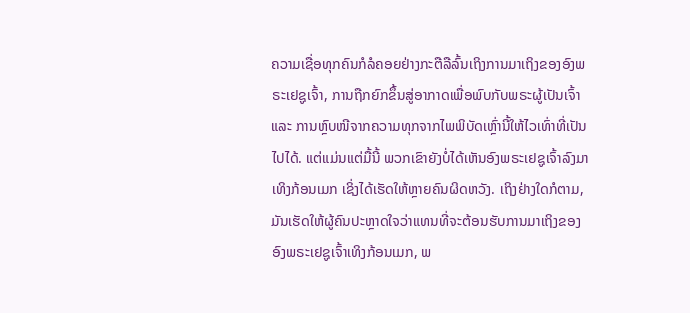ຄວາມເຊື່ອທຸກຄົນກໍລໍຄອຍຢ່າງກະຕືລືລົ້ນເຖິງການມາເຖິງຂອງອົງພຣະເຢຊູເຈົ້າ, ການຖືກຍົກຂຶ້ນສູ່ອາກາດເພື່ອພົບກັບພຣະຜູ້ເປັນເຈົ້າ ແລະ ການຫຼົບໜີຈາກຄວາມທຸກຈາກໄພພິບັດເຫຼົ່ານີ້ໃຫ້ໄວເທົ່າທີ່ເປັນໄປໄດ້. ແຕ່ແມ່ນແຕ່ມື້ນີ້ ພວກເຂົາຍັງບໍ່ໄດ້ເຫັນອົງພຣະເຢຊູເຈົ້າລົງມາເທິງກ້ອນເມກ ເຊິ່ງໄດ້ເຮັດໃຫ້ຫຼາຍຄົນຜິດຫວັງ. ເຖິງຢ່າງໃດກໍຕາມ, ມັນເຮັດໃຫ້ຜູ້ຄົນປະຫຼາດໃຈວ່າແທນທີ່ຈະຕ້ອນຮັບການມາເຖິງຂອງອົງພຣະເຢຊູເຈົ້າເທິງກ້ອນເມກ, ພ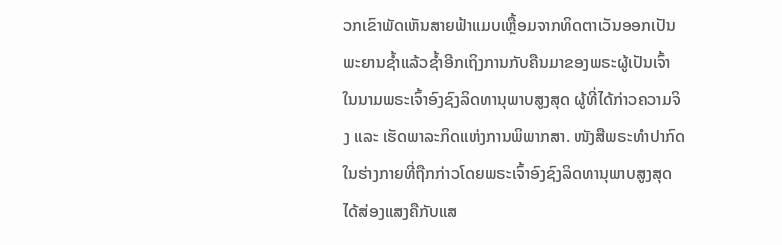ວກເຂົາພັດເຫັນສາຍຟ້າແມບເຫຼື້ອມຈາກທິດຕາເວັນອອກເປັນພະຍານຊໍ້າແລ້ວຊໍ້າອີກເຖິງການກັບຄືນມາຂອງພຣະຜູ້ເປັນເຈົ້າໃນນາມພຣະເຈົ້າອົງຊົງລິດທານຸພາບສູງສຸດ ຜູ້ທີ່ໄດ້ກ່າວຄວາມຈິງ ແລະ ເຮັດພາລະກິດແຫ່ງການພິພາກສາ. ໜັງສືພຣະທຳປາກົດໃນຮ່າງກາຍທີ່ຖືກກ່າວໂດຍພຣະເຈົ້າອົງຊົງລິດທານຸພາບສູງສຸດໄດ້ສ່ອງແສງຄືກັບແສ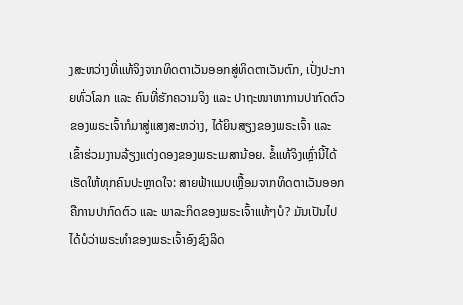ງສະຫວ່າງທີ່ແທ້ຈິງຈາກທິດຕາເວັນອອກສູ່ທິດຕາເວັນຕົກ, ເປັ່ງປະກາຍທົ່ວໂລກ ແລະ ຄົນທີ່ຮັກຄວາມຈິງ ແລະ ປາຖະໜາຫາການປາກົດຕົວຂອງພຣະເຈົ້າກໍມາສູ່ແສງສະຫວ່າງ, ໄດ້ຍິນສຽງຂອງພຣະເຈົ້າ ແລະ ເຂົ້າຮ່ວມງານລ້ຽງແຕ່ງດອງຂອງພຣະເມສານ້ອຍ. ຂໍ້ແທ້ຈິງເຫຼົ່ານີ້ໄດ້ເຮັດໃຫ້ທຸກຄົນປະຫຼາດໃຈ: ສາຍຟ້າແມບເຫຼື້ອມຈາກທິດຕາເວັນອອກຄືການປາກົດຕົວ ແລະ ພາລະກິດຂອງພຣະເຈົ້າແທ້ໆບໍ? ມັນເປັນໄປໄດ້ບໍວ່າພຣະທຳຂອງພຣະເຈົ້າອົງຊົງລິດ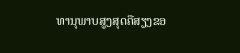ທານຸພາບສູງສຸດຄືສຽງຂອ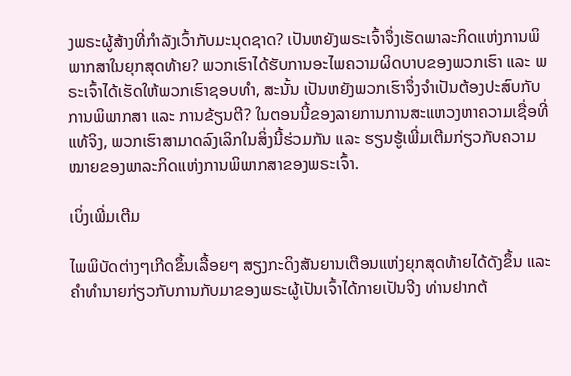ງພຣະຜູ້ສ້າງທີ່ກຳລັງເວົ້າກັບມະນຸດຊາດ? ເປັນຫຍັງພຣະເຈົ້າຈຶ່ງເຮັດພາລະກິດແຫ່ງການພິພາກສາໃນຍຸກສຸດທ້າຍ? ພວກເຮົາໄດ້ຮັບການອະໄພຄວາມຜິດບາບຂອງພວກເຮົາ ແລະ ພຣະເຈົ້າໄດ້ເຮັດໃຫ້ພວກເຮົາຊອບທຳ, ສະນັ້ນ ເປັນຫຍັງພວກເຮົາຈຶ່ງຈຳເປັນຕ້ອງປະສົບກັບການພິພາກສາ ແລະ ການຂ້ຽນຕີ? ໃນຕອນນີ້ຂອງລາຍການການສະແຫວງຫາຄວາມເຊື່ອທີ່ແທ້ຈິງ, ພວກເຮົາສາມາດລົງເລິກໃນສິ່ງນີ້ຮ່ວມກັນ ແລະ ຮຽນຮູ້ເພີ່ມເຕີມກ່ຽວກັບຄວາມໝາຍຂອງພາລະກິດແຫ່ງການພິພາກສາຂອງພຣະເຈົ້າ.

ເບິ່ງເພີ່ມເຕີມ

ໄພພິບັດຕ່າງໆເກີດຂຶ້ນເລື້ອຍໆ ສຽງກະດິງສັນຍານເຕືອນແຫ່ງຍຸກສຸດທ້າຍໄດ້ດັງຂຶ້ນ ແລະຄໍາທໍານາຍກ່ຽວກັບການກັບມາຂອງພຣະຜູ້ເປັນເຈົ້າໄດ້ກາຍເປັນຈີງ ທ່ານຢາກຕ້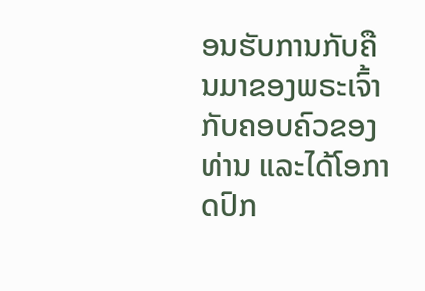ອນຮັບການກັບຄືນມາຂອງພຣະເຈົ້າກັບຄອບຄົວຂອງທ່ານ ແລະໄດ້ໂອກາດປົກ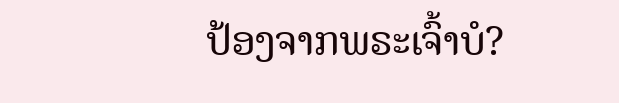ປ້ອງຈາກພຣະເຈົ້າບໍ?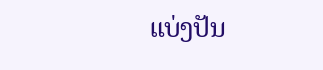ແບ່ງປັນ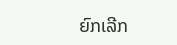ຍົກເລີກ